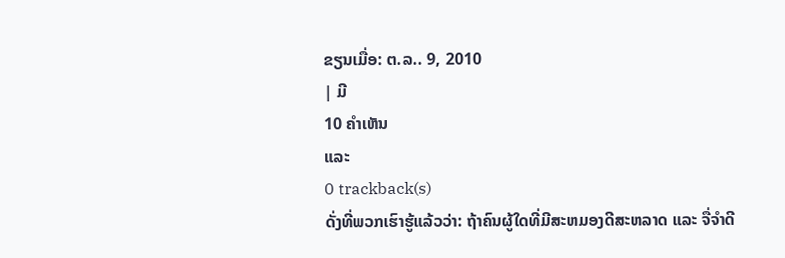ຂຽນເມື່ອ: ຕ.ລ.. 9, 2010
| ມີ
10 ຄຳເຫັນ
ແລະ
0 trackback(s)
ດັ່ງທີ່ພວກເຮົາຮູ້ແລ້ວວ່າ: ຖ້າຄົນຜູ້ໃດທີ່ມີສະຫມອງດີສະຫລາດ ແລະ ຈື່ຈຳດີ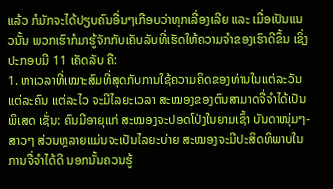ແລ້ວ ກໍມັກຈະໄດ້ປຽບຄົນອື່ນໆເກືອບວ່າທຸກເລື່ອງເລີຍ ແລະ ເມື່ອເປັນແນວນັ້ນ ພວກເຮົາກໍມາຮູ້ຈັກກັບເຄັບລັບທີ່ເຮັດໃຫ້ຄວາມຈຳຂອງເຮົາດີຂຶ້ນ ເຊິ່ງປະກອບມີ 11 ເຄັດລັບ ຄື:
1. ຫາເວລາທີ່ເໝາະສົມທີ່ສຸດກັບການໃຊ້ຄວາມຄິດຂອງທ່ານໃນແຕ່ລະວັນ ແຕ່ລະຄົນ ແຕ່ລະໄວ ຈະມີໄລຍະເວລາ ສະໝອງຂອງຕົນສາມາດຈື່ຈຳໄດ້ເປັນພິເສດ ເຊັ່ນ: ຄົນມີອາຍຸແກ່ ສະໝອງຈະປອດໂປ່ງໃນຍາມເຊົ້າ ບັນດາໜຸ່ມໆ-ສາວໆ ສ່ວນຫຼລາຍແມ່ນຈະເປັນໄລຍະບ່າຍ ສະໝອງຈະມີປະສິດທິພາບໃນການຈື່ຈຳໄດ້ດີ ນອກນັ້ນຄວນຮູ້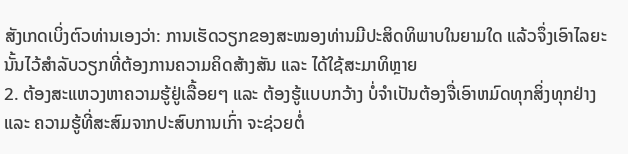ສັງເກດເບິ່ງຕົວທ່ານເອງວ່າ: ການເຮັດວຽກຂອງສະໝອງທ່ານມີປະສິດທິພາບໃນຍາມໃດ ແລ້ວຈຶ່ງເອົາໄລຍະນັ້ນໄວ້ສຳລັບວຽກທີ່ຕ້ອງການຄວາມຄິດສ້າງສັນ ແລະ ໄດ້ໃຊ້ສະມາທິຫຼາຍ
2. ຕ້ອງສະແຫວງຫາຄວາມຮູ້ຢູ່ເລື້ອຍໆ ແລະ ຕ້ອງຮູ້ແບບກວ້າງ ບໍ່ຈຳເປັນຕ້ອງຈື່ເອົາຫມົດທຸກສິ່ງທຸກຢ່າງ ແລະ ຄວາມຮູ້ທີ່ສະສົມຈາກປະສົບການເກົ່າ ຈະຊ່ວຍຕໍ່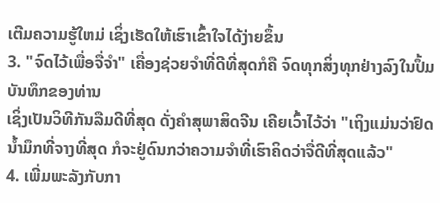ເຕີມຄວາມຮູ້ໃຫມ່ ເຊິ່ງເຮັດໃຫ້ເຮົາເຂົ້າໃຈໄດ້ງ່າຍຂຶ້ນ
3. "ຈົດໄວ້ເພື່ອຈື່ຈຳ" ເຄື່ອງຊ່ວຍຈຳທີ່ດີທີ່ສຸດກໍຄື ຈົດທຸກສິ່ງທຸກຢ່າງລົງໃນປຶ້ມບັນທຶກຂອງທ່ານ
ເຊິ່ງເປັນວິທີກັນລືມດີທີ່ສຸດ ດັ່ງຄຳສຸພາສິດຈີນ ເຄີຍເວົ້າໄວ້ວ່າ "ເຖິງແມ່ນວ່າຢົດນ້ຳມຶກທີ່ຈາງທີ່ສຸດ ກໍຈະຢູ່ດົນກວ່າຄວາມຈຳທີ່ເຮົາຄິດວ່າຈື່ດີທີ່ສຸດແລ້ວ"
4. ເພີ່ມພະລັງກັບກາ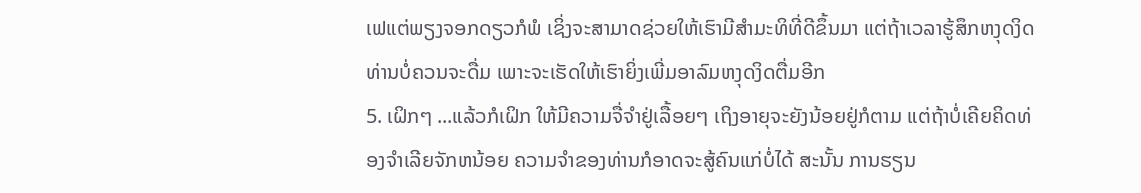ເຟແຕ່ພຽງຈອກດຽວກໍພໍ ເຊິ່ງຈະສາມາດຊ່ວຍໃຫ້ເຮົາມີສຳມະທິທີ່ດີຂຶ້ນມາ ແຕ່ຖ້າເວລາຮູ້ສຶກຫງຸດງິດ ທ່ານບໍ່ຄວນຈະດື່ມ ເພາະຈະເຮັດໃຫ້ເຮົາຍິ່ງເພີ່ມອາລົມຫງຸດງິດຕື່ມອີກ
5. ເຝິກໆ ...ແລ້ວກໍເຝິກ ໃຫ້ມີຄວາມຈື່ຈຳຢູ່ເລື້ອຍໆ ເຖິງອາຍຸຈະຍັງນ້ອຍຢູ່ກໍຕາມ ແຕ່ຖ້າບໍ່ເຄີຍຄິດທ່ອງຈຳເລີຍຈັກຫນ້ອຍ ຄວາມຈຳຂອງທ່ານກໍອາດຈະສູ້ຄົນແກ່ບໍ່ໄດ້ ສະນັ້ນ ການຮຽນ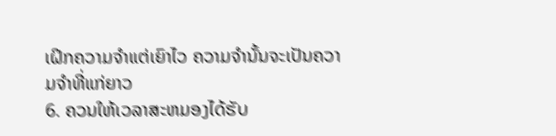ເຝິກຄວາມຈຳແຕ່ເຍົາໄວ ຄວາມຈຳນັ້ນຈະເປັນຄວາມຈຳທີ່ແກ່ຍາວ
6. ຄວນໃຫ້ເວລາສະຫມອງໄດ້ຮັບ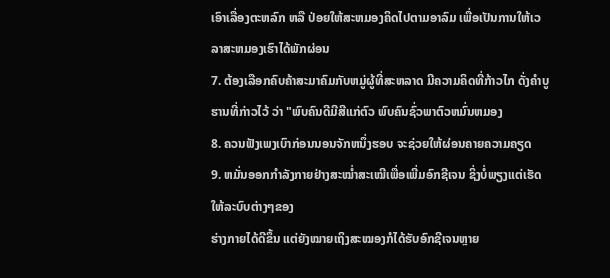ເອົາເລື່ອງຕະຫລົກ ຫລື ປ່ອຍໃຫ້ສະຫມອງຄິດໄປຕາມອາລົມ ເພື່ອເປັນການໃຫ້ເວລາສະຫມອງເຮົາໄດ້ພັກຜ່ອນ
7. ຕ້ອງເລືອກຄົບຄ້າສະມາຄົມກັບຫມູ່ຜູ້ທີ່ສະຫລາດ ມີຄວາມຄິດທີ່ກ້າວໄກ ດັ່ງຄຳບູຮານທີ່ກ່າວໄວ້ ວ່າ "ພົບຄົນດີມີສີແກ່ຕົວ ພົບຄົນຊົ່ວພາຕົວຫມົ່ນຫມອງ
8. ຄວນຟັງເພງເບົາກ່ອນນອນຈັກຫນຶ່ງຮອບ ຈະຊ່ວຍໃຫ້ຜ່ອນຄາຍຄວາມຄຽດ
9. ຫມັ່ນອອກກຳລັງກາຍຢ່າງສະໝ່ຳສະເໝີເພື່ອເພີ່ມອົກຊີເຈນ ຊິ່ງບໍ່ພຽງແຕ່ເຮັດໃຫ້ລະບົບຕ່າງໆຂອງ
ຮ່າງກາຍໄດ້ດີຂຶ້ນ ແຕ່ຍັງໝາຍເຖິງສະໝອງກໍໄດ້ຮັບອົກຊີເຈນຫຼາຍ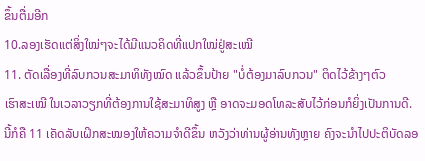ຂຶ້ນຕື່ມອີກ
10.ລອງເຮັດແຕ່ສິ່ງໃໝ່ໆຈະໄດ້ມີແນວຄິດທີ່ແປກໃໝ່ຢູ່ສະເໝີ
11. ຕັດເລື່ອງທີ່ລົບກວນສະມາທິທັງໝົດ ແລ້ວຂຶ້ນປ້າຍ "ບໍ່ຕ້ອງມາລົບກວນ" ຕິດໄວ້ຂ້າງໆຕົວ
ເຮົາສະເໝີ ໃນເວລາວຽກທີ່ຕ້ອງການໃຊ້ສະມາທິສູງ ຫຼື ອາດຈະມອດໂທລະສັບໄວ້ກ່ອນກໍຍິ່ງເປັນການດີ.
ນີ້ກໍຄື 11 ເຄັດລັບເຝິກສະໝອງໃຫ້ຄວາມຈຳດີຂຶ້ນ ຫວັງວ່າທ່ານຜູ້ອ່ານທັງຫຼາຍ ຄົງຈະນຳໄປປະຕິບັດລອ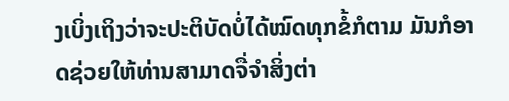ງເບິ່ງເຖິງວ່າຈະປະຕິບັດບໍ່ໄດ້ໝົດທຸກຂໍ້ກໍຕາມ ມັນກໍອາດຊ່ວຍໃຫ້ທ່ານສາມາດຈື່ຈຳສິ່ງຕ່າ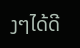ງໆໄດ້ດີ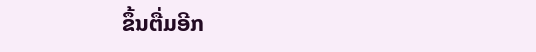ຂຶ້ນຕື່ມອີກ